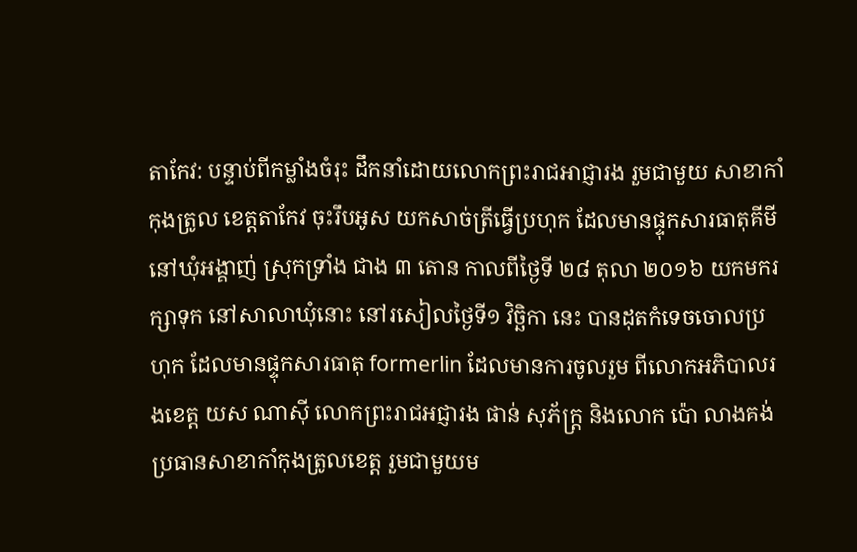តាកែវ: បន្ទាប់ពីកម្លាំងចំរុះ ដឹកនាំដោយលោកព្រះរាជអាជ្ញារង រួមជាមួយ សាខាកាំកុងត្រូល ខេត្តតាកែវ ចុះរឹបអូស យកសាច់ត្រីធ្វើប្រហុក ដែលមានផ្ទុកសារធាតុគីមី នៅឃុំអង្គាញ់ ស្រុកទ្រាំង ជាង ៣ តោន កាលពីថ្ងៃទី ២៨ តុលា ២០១៦ យកមករក្សាទុក នៅសាលាឃុំនោះ នៅរសៀលថ្ងៃទី១ វិច្ឆិកា នេះ បានដុតកំទេចចោលប្រហុក ដែលមានផ្ទុកសារធាតុ formerlin ដែលមានការចូលរួម ពីលោកអភិបាលរងខេត្ត យស ណាស៊ី លោកព្រះរាជអជ្ញារង ផាន់ សុភ័ក្ត្រ និងលោក ប៉ោ លាងគង់ ប្រធានសាខាកាំកុងត្រូលខេត្ត រួមជាមួយម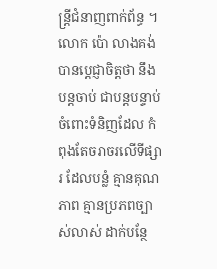ន្ត្រីជំនាញពាក់ព័ន្ធ ។
លោក ប៉ោ លាងគង់ បានប្តេជ្ញាចិត្តថា នឹងបន្តចាប់ ជាបន្តបន្ទាប់ ចំពោះទំនិញដែល កំពុងតែចរាចរលើទីផ្សារ ដែលបន្លំ គ្មានគុណភាព គ្មានប្រភពច្បាស់លាស់ ដាក់បន្ថែ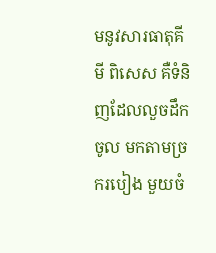មនូវសារធាតុគីមី ពិសេស គឺទំនិញដែលលួចដឹកចូល មកតាមច្រករបៀង មួយចំ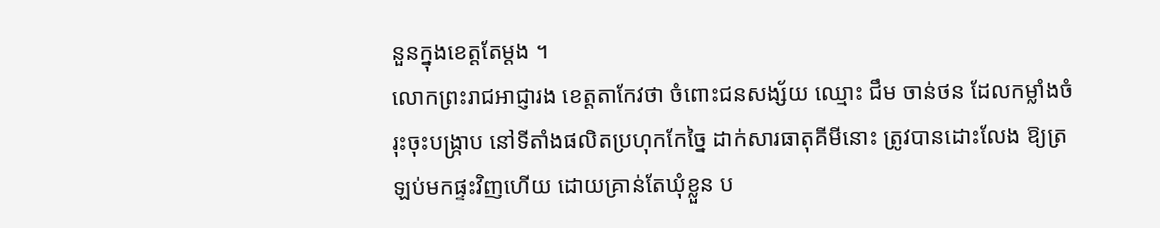នួនក្នុងខេត្តតែម្តង ។
លោកព្រះរាជអាជ្ញារង ខេត្តតាកែវថា ចំពោះជនសង្ស័យ ឈ្មោះ ជឹម ចាន់ថន ដែលកម្លាំងចំរុះចុះបង្ក្រាប នៅទីតាំងផលិតប្រហុកកែច្នៃ ដាក់សារធាតុគីមីនោះ ត្រូវបានដោះលែង ឱ្យត្រឡប់មកផ្ទះវិញហើយ ដោយគ្រាន់តែឃុំខ្លួន ប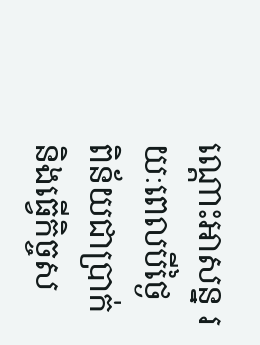ណ្តោះអាសន្ន រយៈពេលបីថ្ងៃ ពិន័យជាប្រាក់ និងធ្វើកិច្ចស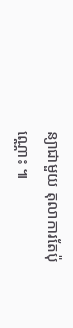ន្យាជាមួយ តុលាការតែប៉ុណ្ណោះ ៕